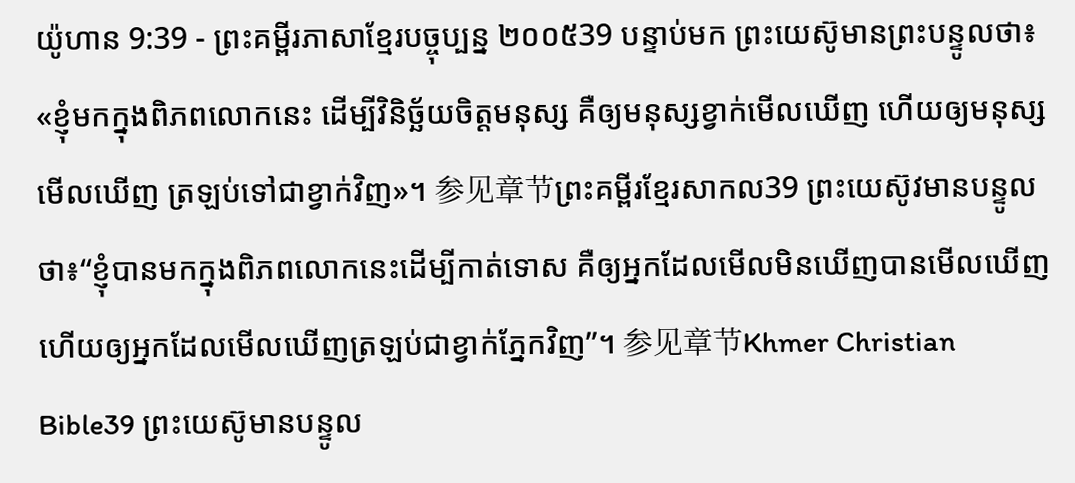យ៉ូហាន 9:39 - ព្រះគម្ពីរភាសាខ្មែរបច្ចុប្បន្ន ២០០៥39 បន្ទាប់មក ព្រះយេស៊ូមានព្រះបន្ទូលថា៖ «ខ្ញុំមកក្នុងពិភពលោកនេះ ដើម្បីវិនិច្ឆ័យចិត្តមនុស្ស គឺឲ្យមនុស្សខ្វាក់មើលឃើញ ហើយឲ្យមនុស្សមើលឃើញ ត្រឡប់ទៅជាខ្វាក់វិញ»។ 参见章节ព្រះគម្ពីរខ្មែរសាកល39 ព្រះយេស៊ូវមានបន្ទូលថា៖“ខ្ញុំបានមកក្នុងពិភពលោកនេះដើម្បីកាត់ទោស គឺឲ្យអ្នកដែលមើលមិនឃើញបានមើលឃើញ ហើយឲ្យអ្នកដែលមើលឃើញត្រឡប់ជាខ្វាក់ភ្នែកវិញ”។ 参见章节Khmer Christian Bible39 ព្រះយេស៊ូមានបន្ទូល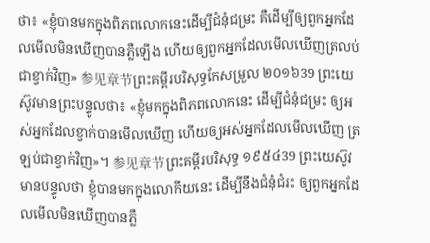ថា៖ «ខ្ញុំបានមកក្នុងពិភពលោកនេះដើម្បីជំនុំជម្រះ គឺដើម្បីឲ្យពួកអ្នកដែលមើលមិនឃើញបានភ្លឺឡើង ហើយឲ្យពួកអ្នកដែលមើលឃើញត្រលប់ជាខ្វាក់វិញ» 参见章节ព្រះគម្ពីរបរិសុទ្ធកែសម្រួល ២០១៦39 ព្រះយេស៊ូវមានព្រះបន្ទូលថា៖ «ខ្ញុំមកក្នុងពិភពលោកនេះ ដើម្បីជំនុំជម្រះ ឲ្យអស់អ្នកដែលខ្វាក់បានមើលឃើញ ហើយឲ្យអស់អ្នកដែលមើលឃើញ ត្រឡប់ជាខ្វាក់វិញ»។ 参见章节ព្រះគម្ពីរបរិសុទ្ធ ១៩៥៤39 ព្រះយេស៊ូវមានបន្ទូលថា ខ្ញុំបានមកក្នុងលោកីយនេះ ដើម្បីនឹងជំនុំជំរះ ឲ្យពួកអ្នកដែលមើលមិនឃើញបានភ្លឺ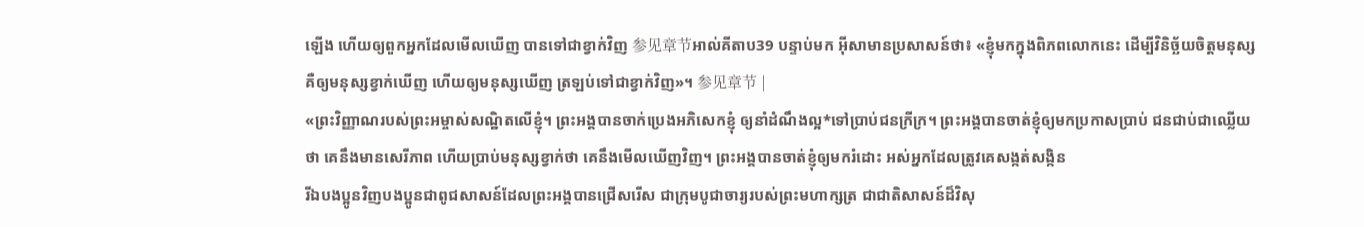ឡើង ហើយឲ្យពួកអ្នកដែលមើលឃើញ បានទៅជាខ្វាក់វិញ 参见章节អាល់គីតាប39 បន្ទាប់មក អ៊ីសាមានប្រសាសន៍ថា៖ «ខ្ញុំមកក្នុងពិភពលោកនេះ ដើម្បីវិនិច្ឆ័យចិត្ដមនុស្ស គឺឲ្យមនុស្សខ្វាក់ឃើញ ហើយឲ្យមនុស្សឃើញ ត្រឡប់ទៅជាខ្វាក់វិញ»។ 参见章节 |
«ព្រះវិញ្ញាណរបស់ព្រះអម្ចាស់សណ្ឋិតលើខ្ញុំ។ ព្រះអង្គបានចាក់ប្រេងអភិសេកខ្ញុំ ឲ្យនាំដំណឹងល្អ*ទៅប្រាប់ជនក្រីក្រ។ ព្រះអង្គបានចាត់ខ្ញុំឲ្យមកប្រកាសប្រាប់ ជនជាប់ជាឈ្លើយថា គេនឹងមានសេរីភាព ហើយប្រាប់មនុស្សខ្វាក់ថា គេនឹងមើលឃើញវិញ។ ព្រះអង្គបានចាត់ខ្ញុំឲ្យមករំដោះ អស់អ្នកដែលត្រូវគេសង្កត់សង្កិន
រីឯបងប្អូនវិញបងប្អូនជាពូជសាសន៍ដែលព្រះអង្គបានជ្រើសរើស ជាក្រុមបូជាចារ្យរបស់ព្រះមហាក្សត្រ ជាជាតិសាសន៍ដ៏វិសុ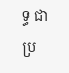ទ្ធ ជាប្រ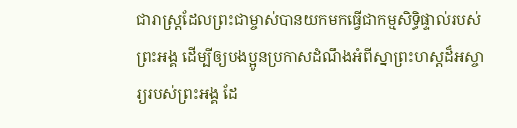ជារាស្ដ្រដែលព្រះជាម្ចាស់បានយកមកធ្វើជាកម្មសិទ្ធិផ្ទាល់របស់ព្រះអង្គ ដើម្បីឲ្យបងប្អូនប្រកាសដំណឹងអំពីស្នាព្រះហស្ដដ៏អស្ចារ្យរបស់ព្រះអង្គ ដែ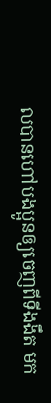លបានហៅបងប្អូនឲ្យចេញពីទីងងឹត មក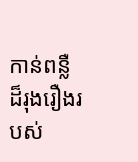កាន់ពន្លឺដ៏រុងរឿងរបស់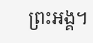ព្រះអង្គ។